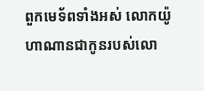ពួកមេទ័ពទាំងអស់ លោកយ៉ូហាណានជាកូនរបស់លោ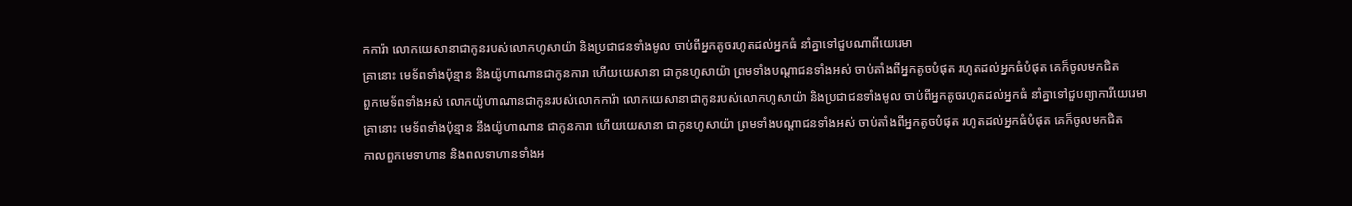កការ៉ា លោកយេសានាជាកូនរបស់លោកហូសាយ៉ា និងប្រជាជនទាំងមូល ចាប់ពីអ្នកតូចរហូតដល់អ្នកធំ នាំគ្នាទៅជួបណាពីយេរេមា
គ្រានោះ មេទ័ពទាំងប៉ុន្មាន និងយ៉ូហាណានជាកូនការា ហើយយេសានា ជាកូនហូសាយ៉ា ព្រមទាំងបណ្ដាជនទាំងអស់ ចាប់តាំងពីអ្នកតូចបំផុត រហូតដល់អ្នកធំបំផុត គេក៏ចូលមកជិត
ពួកមេទ័ពទាំងអស់ លោកយ៉ូហាណានជាកូនរបស់លោកការ៉ា លោកយេសានាជាកូនរបស់លោកហូសាយ៉ា និងប្រជាជនទាំងមូល ចាប់ពីអ្នកតូចរហូតដល់អ្នកធំ នាំគ្នាទៅជួបព្យាការីយេរេមា
គ្រានោះ មេទ័ពទាំងប៉ុន្មាន នឹងយ៉ូហាណាន ជាកូនការា ហើយយេសានា ជាកូនហូសាយ៉ា ព្រមទាំងបណ្តាជនទាំងអស់ ចាប់តាំងពីអ្នកតូចបំផុត រហូតដល់អ្នកធំបំផុត គេក៏ចូលមកជិត
កាលពួកមេទាហាន និងពលទាហានទាំងអ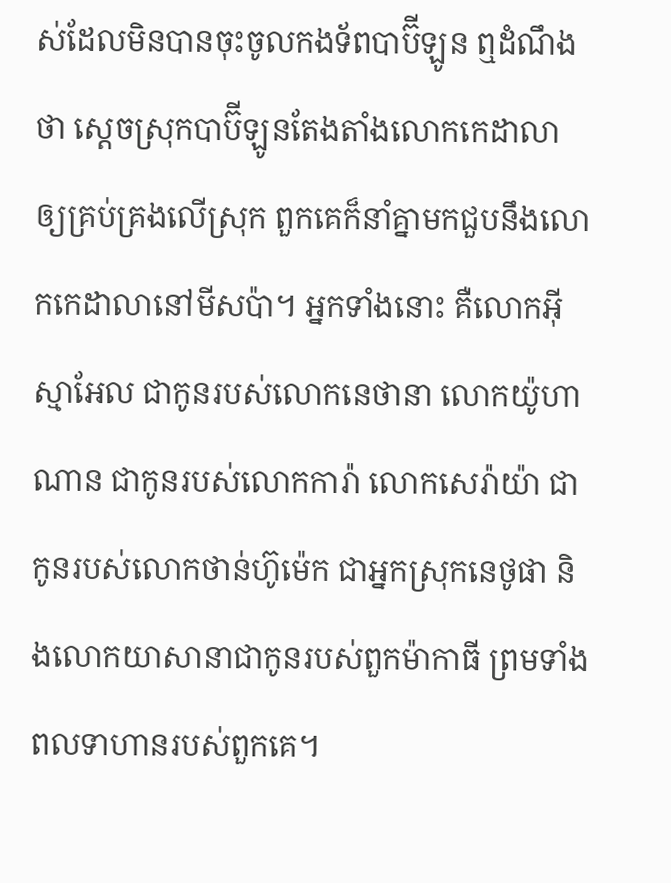ស់ដែលមិនបានចុះចូលកងទ័ពបាប៊ីឡូន ឮដំណឹងថា ស្តេចស្រុកបាប៊ីឡូនតែងតាំងលោកកេដាលា ឲ្យគ្រប់គ្រងលើស្រុក ពួកគេក៏នាំគ្នាមកជួបនឹងលោកកេដាលានៅមីសប៉ា។ អ្នកទាំងនោះ គឺលោកអ៊ីស្មាអែល ជាកូនរបស់លោកនេថានា លោកយ៉ូហាណាន ជាកូនរបស់លោកការ៉ា លោកសេរ៉ាយ៉ា ជាកូនរបស់លោកថាន់ហ៊ូម៉េក ជាអ្នកស្រុកនេថូផា និងលោកយាសានាជាកូនរបស់ពួកម៉ាកាធី ព្រមទាំងពលទាហានរបស់ពួកគេ។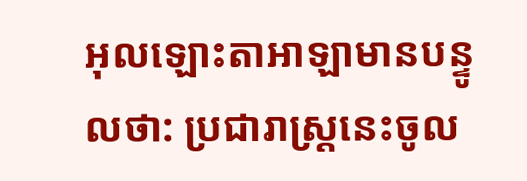អុលឡោះតាអាឡាមានបន្ទូលថា: ប្រជារាស្ត្រនេះចូល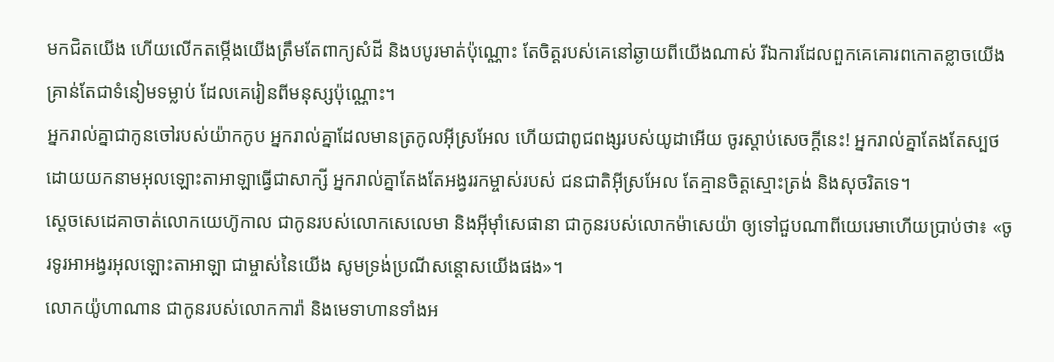មកជិតយើង ហើយលើកតម្កើងយើងត្រឹមតែពាក្យសំដី និងបបូរមាត់ប៉ុណ្ណោះ តែចិត្តរបស់គេនៅឆ្ងាយពីយើងណាស់ រីឯការដែលពួកគេគោរពកោតខ្លាចយើង គ្រាន់តែជាទំនៀមទម្លាប់ ដែលគេរៀនពីមនុស្សប៉ុណ្ណោះ។
អ្នករាល់គ្នាជាកូនចៅរបស់យ៉ាកកូប អ្នករាល់គ្នាដែលមានត្រកូលអ៊ីស្រអែល ហើយជាពូជពង្សរបស់យូដាអើយ ចូរស្ដាប់សេចក្ដីនេះ! អ្នករាល់គ្នាតែងតែស្បថ ដោយយកនាមអុលឡោះតាអាឡាធ្វើជាសាក្សី អ្នករាល់គ្នាតែងតែអង្វររកម្ចាស់របស់ ជនជាតិអ៊ីស្រអែល តែគ្មានចិត្តស្មោះត្រង់ និងសុចរិតទេ។
ស្តេចសេដេគាចាត់លោកយេហ៊ូកាល ជាកូនរបស់លោកសេលេមា និងអ៊ីមុាំសេផានា ជាកូនរបស់លោកម៉ាសេយ៉ា ឲ្យទៅជួបណាពីយេរេមាហើយប្រាប់ថា៖ «ចូរទូរអាអង្វរអុលឡោះតាអាឡា ជាម្ចាស់នៃយើង សូមទ្រង់ប្រណីសន្ដោសយើងផង»។
លោកយ៉ូហាណាន ជាកូនរបស់លោកការ៉ា និងមេទាហានទាំងអ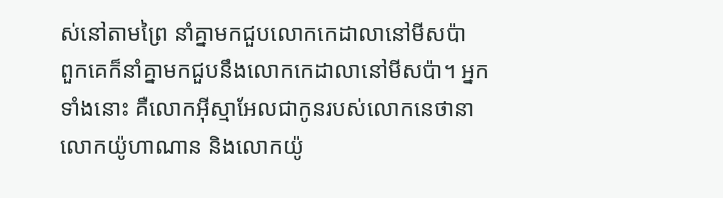ស់នៅតាមព្រៃ នាំគ្នាមកជួបលោកកេដាលានៅមីសប៉ា
ពួកគេក៏នាំគ្នាមកជួបនឹងលោកកេដាលានៅមីសប៉ា។ អ្នកទាំងនោះ គឺលោកអ៊ីស្មាអែលជាកូនរបស់លោកនេថានា លោកយ៉ូហាណាន និងលោកយ៉ូ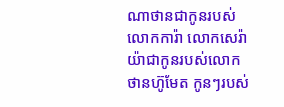ណាថានជាកូនរបស់លោកការ៉ា លោកសេរ៉ាយ៉ាជាកូនរបស់លោកថានហ៊ូមែត កូនៗរបស់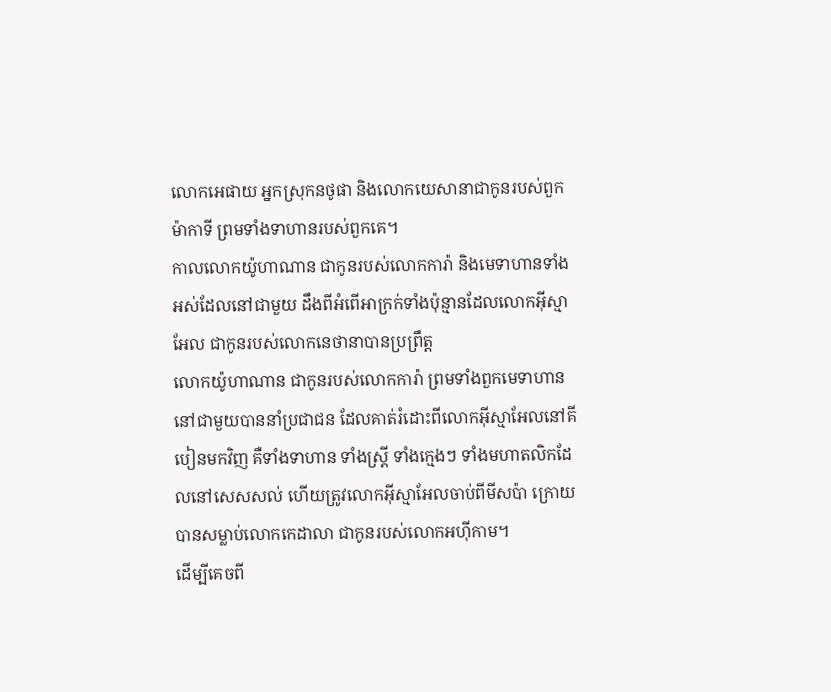លោកអេផាយ អ្នកស្រុកនថូផា និងលោកយេសានាជាកូនរបស់ពួកម៉ាកាទី ព្រមទាំងទាហានរបស់ពួកគេ។
កាលលោកយ៉ូហាណាន ជាកូនរបស់លោកការ៉ា និងមេទាហានទាំងអស់ដែលនៅជាមួយ ដឹងពីអំពើអាក្រក់ទាំងប៉ុន្មានដែលលោកអ៊ីស្មាអែល ជាកូនរបស់លោកនេថានាបានប្រព្រឹត្ត
លោកយ៉ូហាណាន ជាកូនរបស់លោកការ៉ា ព្រមទាំងពួកមេទាហាននៅជាមួយបាននាំប្រជាជន ដែលគាត់រំដោះពីលោកអ៊ីស្មាអែលនៅគីបៀនមកវិញ គឺទាំងទាហាន ទាំងស្ត្រី ទាំងក្មេងៗ ទាំងមហាតលិកដែលនៅសេសសល់ ហើយត្រូវលោកអ៊ីស្មាអែលចាប់ពីមីសប៉ា ក្រោយបានសម្លាប់លោកកេដាលា ជាកូនរបស់លោកអហ៊ីកាម។
ដើម្បីគេចពី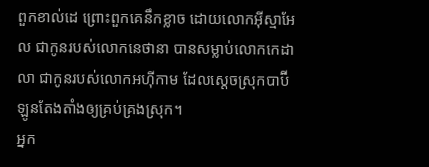ពួកខាល់ដេ ព្រោះពួកគេនឹកខ្លាច ដោយលោកអ៊ីស្មាអែល ជាកូនរបស់លោកនេថានា បានសម្លាប់លោកកេដាលា ជាកូនរបស់លោកអហ៊ីកាម ដែលស្ដេចស្រុកបាប៊ីឡូនតែងតាំងឲ្យគ្រប់គ្រងស្រុក។
អ្នក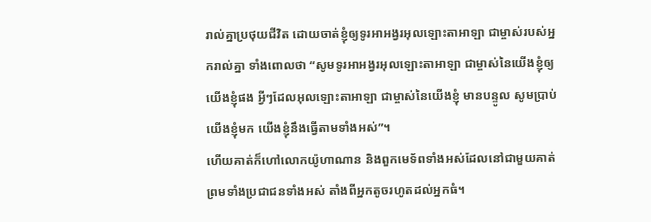រាល់គ្នាប្រថុយជីវិត ដោយចាត់ខ្ញុំឲ្យទូរអាអង្វរអុលឡោះតាអាឡា ជាម្ចាស់របស់អ្នករាល់គ្នា ទាំងពោលថា “សូមទូរអាអង្វរអុលឡោះតាអាឡា ជាម្ចាស់នៃយើងខ្ញុំឲ្យយើងខ្ញុំផង អ្វីៗដែលអុលឡោះតាអាឡា ជាម្ចាស់នៃយើងខ្ញុំ មានបន្ទូល សូមប្រាប់យើងខ្ញុំមក យើងខ្ញុំនឹងធ្វើតាមទាំងអស់”។
ហើយគាត់ក៏ហៅលោកយ៉ូហាណាន និងពួកមេទ័ពទាំងអស់ដែលនៅជាមួយគាត់ ព្រមទាំងប្រជាជនទាំងអស់ តាំងពីអ្នកតូចរហូតដល់អ្នកធំ។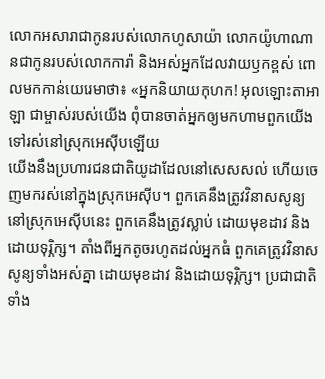លោកអសារាជាកូនរបស់លោកហូសាយ៉ា លោកយ៉ូហាណានជាកូនរបស់លោកការ៉ា និងអស់អ្នកដែលវាយឫកខ្ពស់ ពោលមកកាន់យេរេមាថា៖ «អ្នកនិយាយកុហក! អុលឡោះតាអាឡា ជាម្ចាស់របស់យើង ពុំបានចាត់អ្នកឲ្យមកហាមពួកយើងទៅរស់នៅស្រុកអេស៊ីបឡើយ
យើងនឹងប្រហារជនជាតិយូដាដែលនៅសេសសល់ ហើយចេញមករស់នៅក្នុងស្រុកអេស៊ីប។ ពួកគេនឹងត្រូវវិនាសសូន្យនៅស្រុកអេស៊ីបនេះ ពួកគេនឹងត្រូវស្លាប់ ដោយមុខដាវ និងដោយទុរ្ភិក្ស។ តាំងពីអ្នកតូចរហូតដល់អ្នកធំ ពួកគេត្រូវវិនាសសូន្យទាំងអស់គ្នា ដោយមុខដាវ និងដោយទុរ្ភិក្ស។ ប្រជាជាតិទាំង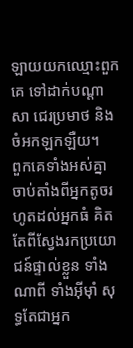ឡាយយកឈ្មោះពួកគេ ទៅដាក់បណ្ដាសា ជេរប្រមាថ និងចំអកឡកឡឺយ។
ពួកគេទាំងអស់គ្នា ចាប់តាំងពីអ្នកតូចរហូតដល់អ្នកធំ គិតតែពីស្វែងរកប្រយោជន៍ផ្ទាល់ខ្លួន ទាំងណាពី ទាំងអ៊ីមុាំ សុទ្ធតែជាអ្នក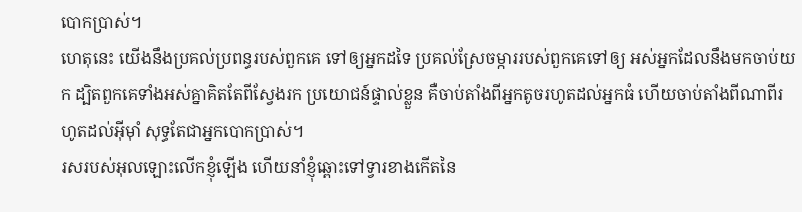បោកប្រាស់។
ហេតុនេះ យើងនឹងប្រគល់ប្រពន្ធរបស់ពួកគេ ទៅឲ្យអ្នកដទៃ ប្រគល់ស្រែចម្ការរបស់ពួកគេទៅឲ្យ អស់អ្នកដែលនឹងមកចាប់យក ដ្បិតពួកគេទាំងអស់គ្នាគិតតែពីស្វែងរក ប្រយោជន៍ផ្ទាល់ខ្លួន គឺចាប់តាំងពីអ្នកតូចរហូតដល់អ្នកធំ ហើយចាប់តាំងពីណាពីរហូតដល់អ៊ីមុាំ សុទ្ធតែជាអ្នកបោកប្រាស់។
រសរបស់អុលឡោះលើកខ្ញុំឡើង ហើយនាំខ្ញុំឆ្ពោះទៅទ្វារខាងកើតនៃ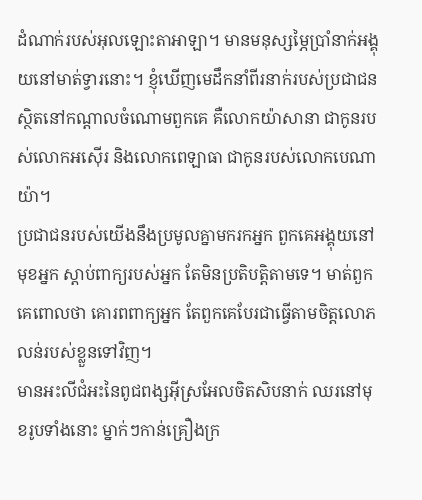ដំណាក់របស់អុលឡោះតាអាឡា។ មានមនុស្សម្ភៃប្រាំនាក់អង្គុយនៅមាត់ទ្វារនោះ។ ខ្ញុំឃើញមេដឹកនាំពីរនាក់របស់ប្រជាជន ស្ថិតនៅកណ្ដាលចំណោមពួកគេ គឺលោកយ៉ាសានា ជាកូនរបស់លោកអស៊ើរ និងលោកពេឡាធា ជាកូនរបស់លោកបេណាយ៉ា។
ប្រជាជនរបស់យើងនឹងប្រមូលគ្នាមករកអ្នក ពួកគេអង្គុយនៅមុខអ្នក ស្ដាប់ពាក្យរបស់អ្នក តែមិនប្រតិបត្តិតាមទេ។ មាត់ពួកគេពោលថា គោរពពាក្យអ្នក តែពួកគេបែរជាធ្វើតាមចិត្តលោភលន់របស់ខ្លួនទៅវិញ។
មានអះលីជំអះនៃពូជពង្សអ៊ីស្រអែលចិតសិបនាក់ ឈរនៅមុខរូបទាំងនោះ ម្នាក់ៗកាន់គ្រឿងក្រ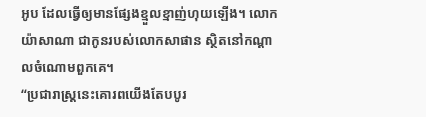អូប ដែលធ្វើឲ្យមានផ្សែងខ្មួលខ្មាញ់ហុយឡើង។ លោកយ៉ាសាណា ជាកូនរបស់លោកសាផាន ស្ថិតនៅកណ្ដាលចំណោមពួកគេ។
“ប្រជារាស្ដ្រនេះគោរពយើងតែបបូរ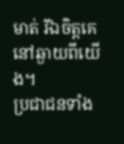មាត់ រីឯចិត្ដគេនៅឆ្ងាយពីយើង។
ប្រជាជនទាំង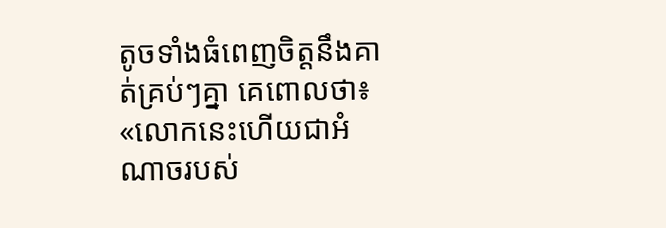តូចទាំងធំពេញចិត្ដនឹងគាត់គ្រប់ៗគ្នា គេពោលថា៖ «លោកនេះហើយជាអំណាចរបស់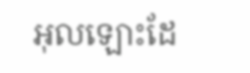អុលឡោះដែ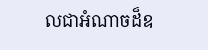លជាអំណាចដ៏ឧ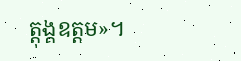ត្ដុង្គឧត្ដម»។